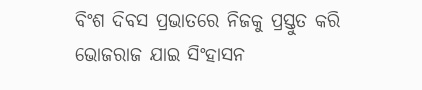ବିଂଶ ଦିବସ ପ୍ରଭାତରେ ନିଜକୁ ପ୍ରସ୍ତୁତ କରି ଭୋଜରାଜ ଯାଇ ସିଂହାସନ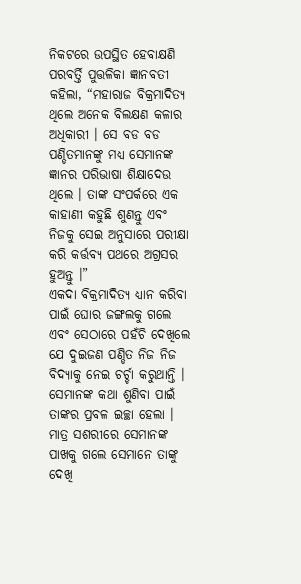ନିକଟରେ ଉପସ୍ଥିତ ହେବାକ୍ଷଣି ପରବର୍ତ୍ତି ପୁତ୍ତଳିକା ଜ୍ଞାନବତୀ କହିଲା, “ମହାରାଜ ବିକ୍ରମାଦିତ୍ୟ ଥିଲେ ଅନେକ ବିଲକ୍ଷଣ କଳାର ଅଧିକାରୀ । ସେ ବଡ ବଡ ପଣ୍ଡିତମାନଙ୍କୁ ମଧ୍ୟ ସେମାନଙ୍କ ଜ୍ଞାନର ପରିଭାଷା ଶିକ୍ଷାଦେଉ ଥିଲେ । ତାଙ୍କ ସଂପର୍କରେ ଏକ କାହାଣୀ କହୁଛି ଶୁଣନ୍ତୁ ଏବଂ ନିଜକୁ ସେଇ ଅନୁସାରେ ପରୀକ୍ଷା କରି କର୍ତ୍ତବ୍ୟ ପଥରେ ଅଗ୍ରସର ହୁଅନ୍ତୁ ।”
ଏକଦା ବିକ୍ରମାଦିତ୍ୟ ଧ୍ୟାନ କରିବା ପାଇଁ ଘୋର ଜଙ୍ଗଲକୁ ଗଲେ ଏବଂ ସେଠାରେ ପହଁଚି ଦେଖିଲେ ଯେ ଦୁଇଜଣ ପଣ୍ଡିତ ନିଜ ନିଜ ବିଦ୍ୟାକୁ ନେଇ ଚର୍ଚ୍ଚା କରୁଥାନ୍ତି । ସେମାନଙ୍କ କଥା ଶୁଣିବା ପାଇଁ ତାଙ୍କର ପ୍ରବଳ ଇଚ୍ଛା ହେଲା । ମାତ୍ର ସଶରୀରେ ସେମାନଙ୍କ ପାଖକୁ ଗଲେ ସେମାନେ ତାଙ୍କୁ ଦେଖି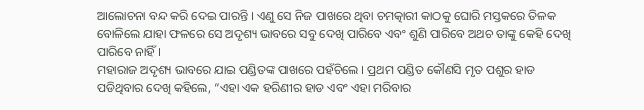ଆଲୋଚନା ବନ୍ଦ କରି ଦେଇ ପାରନ୍ତି । ଏଣୁ ସେ ନିଜ ପାଖରେ ଥିବା ଚମତ୍କାରୀ କାଠକୁ ଘୋରି ମସ୍ତକରେ ତିଳକ ବୋଳିଲେ ଯାହା ଫଳରେ ସେ ଅଦୃଶ୍ୟ ଭାବରେ ସବୁ ଦେଖି ପାରିବେ ଏବଂ ଶୁଣି ପାରିବେ ଅଥଚ ତାଙ୍କୁ କେହି ଦେଖି ପାରିବେ ନାହିଁ ।
ମହାରାଜ ଅଦୃଶ୍ୟ ଭାବରେ ଯାଇ ପଣ୍ଡିତଙ୍କ ପାଖରେ ପହଁଚିଲେ । ପ୍ରଥମ ପଣ୍ଡିତ କୌଣସି ମୃତ ପଶୁର ହାଡ ପଡିଥିବାର ଦେଖି କହିଲେ, “ଏହା ଏକ ହରିଣୀର ହାଡ ଏବଂ ଏହା ମରିବାର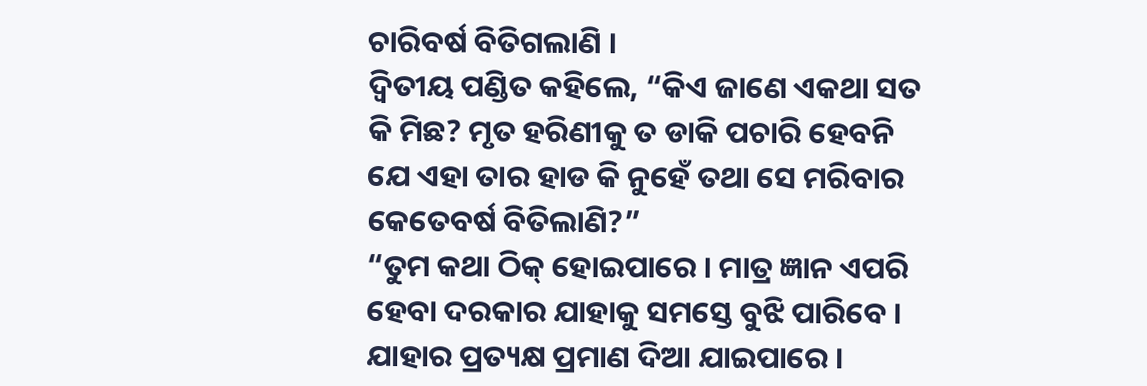ଚାରିବର୍ଷ ବିତିଗଲାଣି ।
ଦ୍ୱିତୀୟ ପଣ୍ଡିତ କହିଲେ, “କିଏ ଜାଣେ ଏକଥା ସତ କି ମିଛ? ମୃତ ହରିଣୀକୁ ତ ଡାକି ପଚାରି ହେବନି ଯେ ଏହା ତାର ହାଡ କି ନୁହେଁ ତଥା ସେ ମରିବାର କେତେବର୍ଷ ବିତିଲାଣି?”
“ତୁମ କଥା ଠିକ୍ ହୋଇପାରେ । ମାତ୍ର ଜ୍ଞାନ ଏପରି ହେବା ଦରକାର ଯାହାକୁ ସମସ୍ତେ ବୁଝି ପାରିବେ । ଯାହାର ପ୍ରତ୍ୟକ୍ଷ ପ୍ରମାଣ ଦିଆ ଯାଇପାରେ ।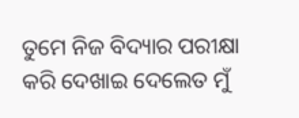ତୁମେ ନିଜ ବିଦ୍ୟାର ପରୀକ୍ଷା କରି ଦେଖାଇ ଦେଲେତ ମୁଁ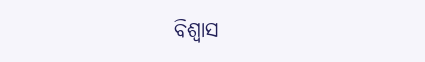ବିଶ୍ୱାସ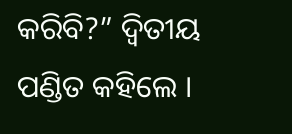କରିବି?” ଦ୍ୱିତୀୟ ପଣ୍ଡିତ କହିଲେ ।